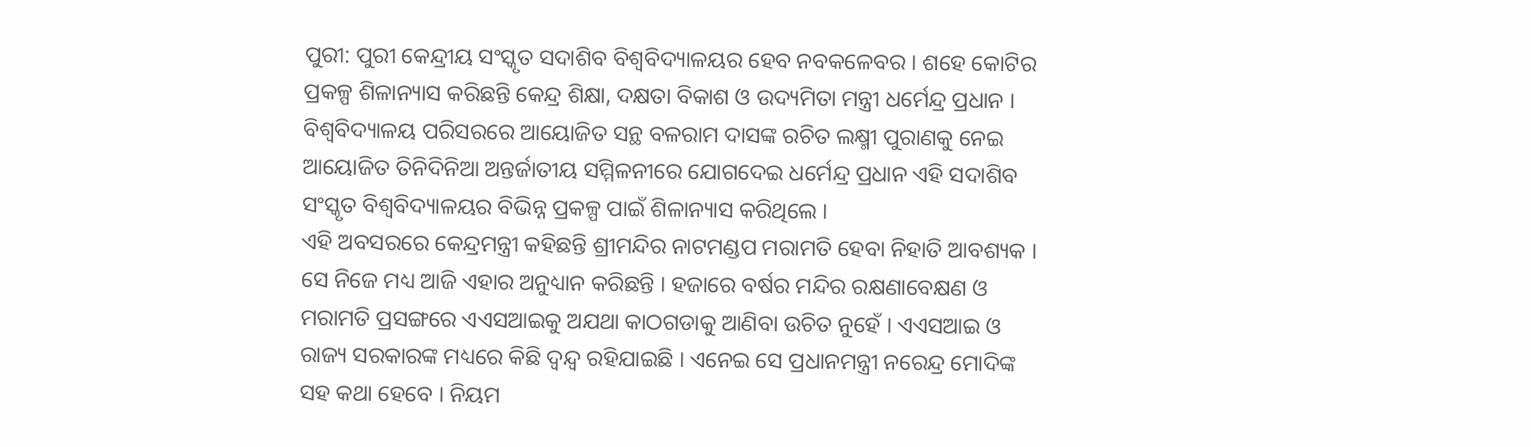ପୁରୀ: ପୁରୀ କେନ୍ଦ୍ରୀୟ ସଂସ୍କୃତ ସଦାଶିବ ବିଶ୍ଵବିଦ୍ୟାଳୟର ହେବ ନବକଳେବର । ଶହେ କୋଟିର ପ୍ରକଳ୍ପ ଶିଳାନ୍ୟାସ କରିଛନ୍ତି କେନ୍ଦ୍ର ଶିକ୍ଷା, ଦକ୍ଷତା ବିକାଶ ଓ ଉଦ୍ୟମିତା ମନ୍ତ୍ରୀ ଧର୍ମେନ୍ଦ୍ର ପ୍ରଧାନ । ବିଶ୍ବବିଦ୍ୟାଳୟ ପରିସରରେ ଆୟୋଜିତ ସନ୍ଥ ବଳରାମ ଦାସଙ୍କ ରଚିତ ଲକ୍ଷ୍ମୀ ପୁରାଣକୁ ନେଇ ଆୟୋଜିତ ତିନିଦିନିଆ ଅନ୍ତର୍ଜାତୀୟ ସମ୍ମିଳନୀରେ ଯୋଗଦେଇ ଧର୍ମେନ୍ଦ୍ର ପ୍ରଧାନ ଏହି ସଦାଶିବ ସଂସ୍କୃତ ବିଶ୍ଵବିଦ୍ୟାଳୟର ବିଭିନ୍ନ ପ୍ରକଳ୍ପ ପାଇଁ ଶିଳାନ୍ୟାସ କରିଥିଲେ ।
ଏହି ଅବସରରେ କେନ୍ଦ୍ରମନ୍ତ୍ରୀ କହିଛନ୍ତି ଶ୍ରୀମନ୍ଦିର ନାଟମଣ୍ଡପ ମରାମତି ହେବା ନିହାତି ଆବଶ୍ୟକ । ସେ ନିଜେ ମଧ୍ୟ ଆଜି ଏହାର ଅନୁଧ୍ୟାନ କରିଛନ୍ତି । ହଜାରେ ବର୍ଷର ମନ୍ଦିର ରକ୍ଷଣାବେକ୍ଷଣ ଓ ମରାମତି ପ୍ରସଙ୍ଗରେ ଏଏସଆଇକୁ ଅଯଥା କାଠଗଡାକୁ ଆଣିବା ଉଚିତ ନୁହେଁ । ଏଏସଆଇ ଓ ରାଜ୍ୟ ସରକାରଙ୍କ ମଧ୍ୟରେ କିଛି ଦ୍ବନ୍ଦ୍ବ ରହିଯାଇଛି । ଏନେଇ ସେ ପ୍ରଧାନମନ୍ତ୍ରୀ ନରେନ୍ଦ୍ର ମୋଦିଙ୍କ ସହ କଥା ହେବେ । ନିୟମ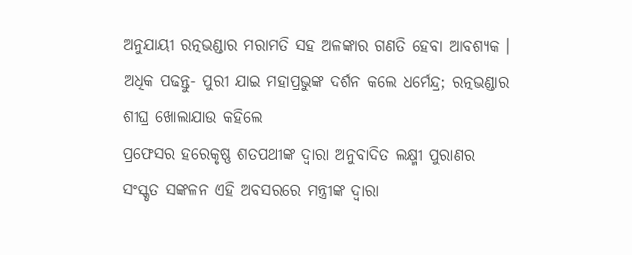ଅନୁଯାୟୀ ରତ୍ନଭଣ୍ଡାର ମରାମତି ସହ ଅଳଙ୍କାର ଗଣତି ହେବା ଆବଶ୍ୟକ ।
ଅଧିକ ପଢନ୍ତୁ- ପୁରୀ ଯାଇ ମହାପ୍ରଭୁଙ୍କ ଦର୍ଶନ କଲେ ଧର୍ମେନ୍ଦ୍ର; ରତ୍ନଭଣ୍ଡାର ଶୀଘ୍ର ଖୋଲାଯାଉ କହିଲେ
ପ୍ରଫେସର ହରେକୃଷ୍ଣ ଶତପଥୀଙ୍କ ଦ୍ବାରା ଅନୁବାଦିତ ଲକ୍ଷ୍ମୀ ପୁରାଣର ସଂସ୍କୃତ ସଙ୍କଳନ ଏହି ଅବସରରେ ମନ୍ତ୍ରୀଙ୍କ ଦ୍ବାରା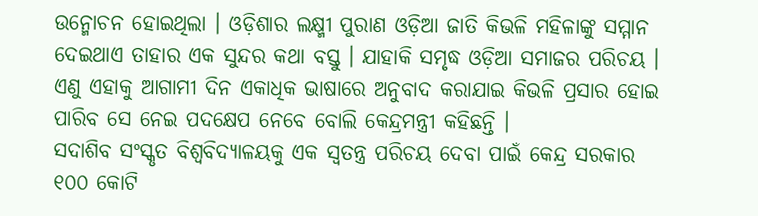ଉନ୍ମୋଚନ ହୋଇଥିଲା । ଓଡ଼ିଶାର ଲକ୍ଷ୍ମୀ ପୁରାଣ ଓଡ଼ିଆ ଜାତି କିଭଳି ମହିଳାଙ୍କୁ ସମ୍ମାନ ଦେଇଥାଏ ତାହାର ଏକ ସୁନ୍ଦର କଥା ବସ୍ତୁ । ଯାହାକି ସମୃଦ୍ଧ ଓଡ଼ିଆ ସମାଜର ପରିଚୟ । ଏଣୁ ଏହାକୁ ଆଗାମୀ ଦିନ ଏକାଧିକ ଭାଷାରେ ଅନୁବାଦ କରାଯାଇ କିଭଳି ପ୍ରସାର ହୋଇ ପାରିବ ସେ ନେଇ ପଦକ୍ଷେପ ନେବେ ବୋଲି କେନ୍ଦ୍ରମନ୍ତ୍ରୀ କହିଛନ୍ତି ।
ସଦାଶିବ ସଂସ୍କୃତ ବିଶ୍ବବିଦ୍ୟାଳୟକୁ ଏକ ସ୍ବତନ୍ତ୍ର ପରିଚୟ ଦେବା ପାଇଁ କେନ୍ଦ୍ର ସରକାର ୧୦୦ କୋଟି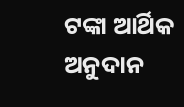ଟଙ୍କା ଆର୍ଥିକ ଅନୁଦାନ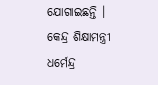ଯୋଗାଇଛନ୍ତି । କେନ୍ଦ୍ର ଶିକ୍ଷାମନ୍ତ୍ରୀ ଧର୍ମେନ୍ଦ୍ର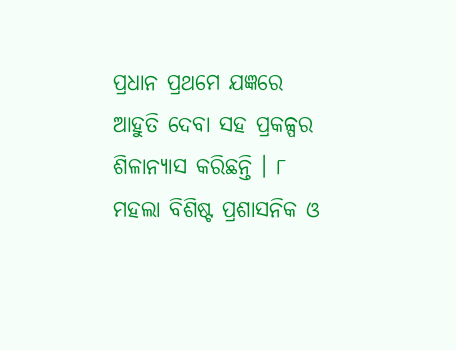ପ୍ରଧାନ ପ୍ରଥମେ ଯଜ୍ଞରେ ଆହୁତି ଦେବା ସହ ପ୍ରକଳ୍ପର ଶିଳାନ୍ୟାସ କରିଛନ୍ତି । ୮ ମହଲା ବିଶିଷ୍ଟ ପ୍ରଶାସନିକ ଓ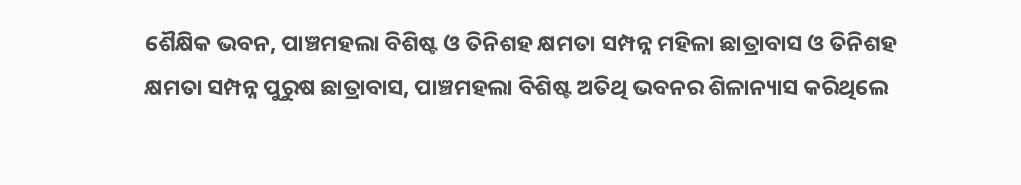ଶୈକ୍ଷିକ ଭବନ, ପାଞ୍ଚମହଲା ବିଶିଷ୍ଟ ଓ ତିନିଶହ କ୍ଷମତା ସମ୍ପନ୍ନ ମହିଳା ଛାତ୍ରାବାସ ଓ ତିନିଶହ କ୍ଷମତା ସମ୍ପନ୍ନ ପୁରୁଷ ଛାତ୍ରାବାସ, ପାଞ୍ଚମହଲା ବିଶିଷ୍ଟ ଅତିଥି ଭବନର ଶିଳାନ୍ୟାସ କରିଥିଲେ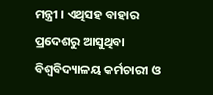ମନ୍ତ୍ରୀ । ଏଥିସହ ବାହାର ପ୍ରଦେଶରୁ ଆସୁଥିବା ବିଶ୍ବବିଦ୍ୟାଳୟ କର୍ମଚାରୀ ଓ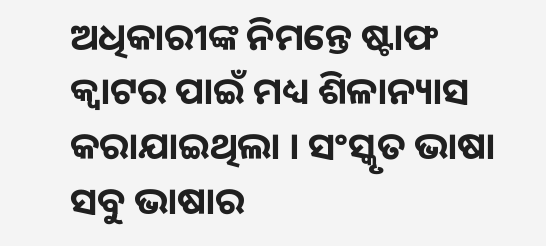ଅଧିକାରୀଙ୍କ ନିମନ୍ତେ ଷ୍ଟାଫ କ୍ବାଟର ପାଇଁ ମଧ୍ୟ ଶିଳାନ୍ୟାସ କରାଯାଇଥିଲା । ସଂସ୍କୃତ ଭାଷା ସବୁ ଭାଷାର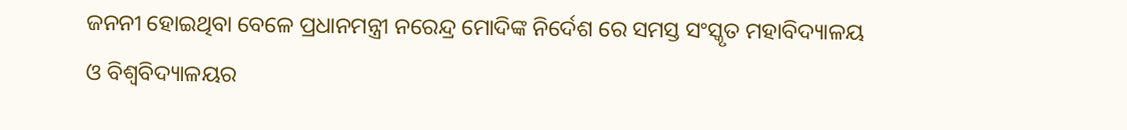ଜନନୀ ହୋଇଥିବା ବେଳେ ପ୍ରଧାନମନ୍ତ୍ରୀ ନରେନ୍ଦ୍ର ମୋଦିଙ୍କ ନିର୍ଦେଶ ରେ ସମସ୍ତ ସଂସ୍କୃତ ମହାବିଦ୍ୟାଳୟ ଓ ବିଶ୍ବବିଦ୍ୟାଳୟର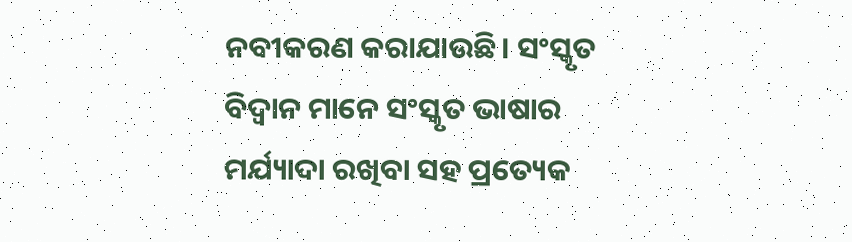ନବୀକରଣ କରାଯାଉଛି। ସଂସ୍କୃତ ବିଦ୍ବାନ ମାନେ ସଂସ୍କୃତ ଭାଷାର ମର୍ଯ୍ୟାଦା ରଖିବା ସହ ପ୍ରତ୍ୟେକ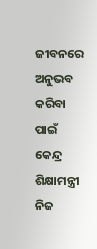ଜୀବନରେ ଅନୁଭବ କରିବା ପାଇଁ କେନ୍ଦ୍ର ଶିକ୍ଷାମନ୍ତ୍ରୀ ନିଜ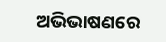ଅଭିଭାଷଣରେ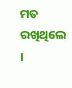ମତ ରଖିଥିଲେ ।